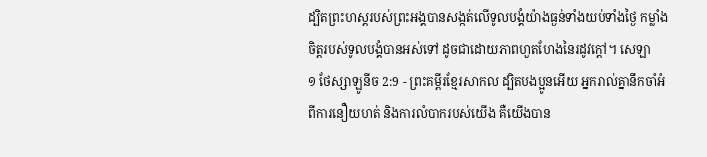ដ្បិតព្រះហស្តរបស់ព្រះអង្គបានសង្កត់លើទូលបង្គំយ៉ាងធ្ងន់ទាំងយប់ទាំងថ្ងៃ កម្លាំងចិត្តរបស់ទូលបង្គំបានអស់ទៅ ដូចជាដោយភាពហួតហែងនៃរដូវក្ដៅ។ សេឡា
១ ថែស្សាឡូនីច 2:9 - ព្រះគម្ពីរខ្មែរសាកល ដ្បិតបងប្អូនអើយ អ្នករាល់គ្នានឹកចាំអំពីការនឿយហត់ និងការលំបាករបស់យើង គឺយើងបាន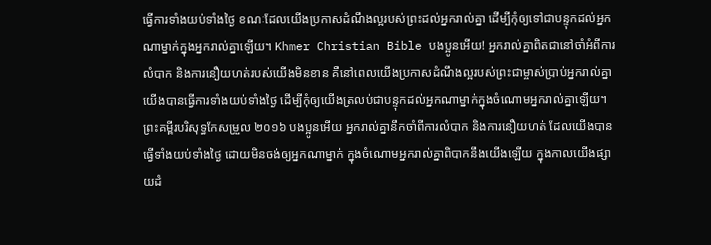ធ្វើការទាំងយប់ទាំងថ្ងៃ ខណៈដែលយើងប្រកាសដំណឹងល្អរបស់ព្រះដល់អ្នករាល់គ្នា ដើម្បីកុំឲ្យទៅជាបន្ទុកដល់អ្នកណាម្នាក់ក្នុងអ្នករាល់គ្នាឡើយ។ Khmer Christian Bible បងប្អូនអើយ! អ្នករាល់គ្នាពិតជានៅចាំអំពីការលំបាក និងការនឿយហត់របស់យើងមិនខាន គឺនៅពេលយើងប្រកាសដំណឹងល្អរបស់ព្រះជាម្ចាស់ប្រាប់អ្នករាល់គ្នា យើងបានធ្វើការទាំងយប់ទាំងថ្ងៃ ដើម្បីកុំឲ្យយើងត្រលប់ជាបន្ទុកដល់អ្នកណាម្នាក់ក្នុងចំណោមអ្នករាល់គ្នាឡើយ។ ព្រះគម្ពីរបរិសុទ្ធកែសម្រួល ២០១៦ បងប្អូនអើយ អ្នករាល់គ្នានឹកចាំពីការលំបាក និងការនឿយហត់ ដែលយើងបានធ្វើទាំងយប់ទាំងថ្ងៃ ដោយមិនចង់ឲ្យអ្នកណាម្នាក់ ក្នុងចំណោមអ្នករាល់គ្នាពិបាកនឹងយើងឡើយ ក្នុងកាលយើងផ្សាយដំ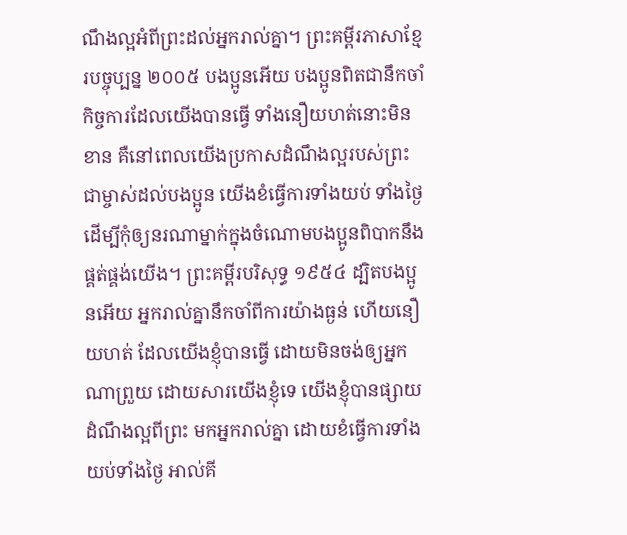ណឹងល្អអំពីព្រះដល់អ្នករាល់គ្នា។ ព្រះគម្ពីរភាសាខ្មែរបច្ចុប្បន្ន ២០០៥ បងប្អូនអើយ បងប្អូនពិតជានឹកចាំកិច្ចការដែលយើងបានធ្វើ ទាំងនឿយហត់នោះមិនខាន គឺនៅពេលយើងប្រកាសដំណឹងល្អរបស់ព្រះជាម្ចាស់ដល់បងប្អូន យើងខំធ្វើការទាំងយប់ ទាំងថ្ងៃ ដើម្បីកុំឲ្យនរណាម្នាក់ក្នុងចំណោមបងប្អូនពិបាកនឹងផ្គត់ផ្គង់យើង។ ព្រះគម្ពីរបរិសុទ្ធ ១៩៥៤ ដ្បិតបងប្អូនអើយ អ្នករាល់គ្នានឹកចាំពីការយ៉ាងធ្ងន់ ហើយនឿយហត់ ដែលយើងខ្ញុំបានធ្វើ ដោយមិនចង់ឲ្យអ្នកណាព្រួយ ដោយសារយើងខ្ញុំទេ យើងខ្ញុំបានផ្សាយដំណឹងល្អពីព្រះ មកអ្នករាល់គ្នា ដោយខំធ្វើការទាំងយប់ទាំងថ្ងៃ អាល់គី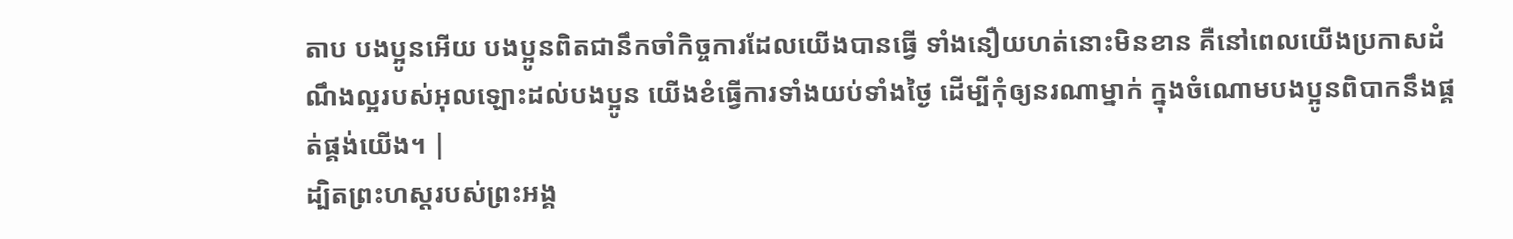តាប បងប្អូនអើយ បងប្អូនពិតជានឹកចាំកិច្ចការដែលយើងបានធ្វើ ទាំងនឿយហត់នោះមិនខាន គឺនៅពេលយើងប្រកាសដំណឹងល្អរបស់អុលឡោះដល់បងប្អូន យើងខំធ្វើការទាំងយប់ទាំងថ្ងៃ ដើម្បីកុំឲ្យនរណាម្នាក់ ក្នុងចំណោមបងប្អូនពិបាកនឹងផ្គត់ផ្គង់យើង។ |
ដ្បិតព្រះហស្តរបស់ព្រះអង្គ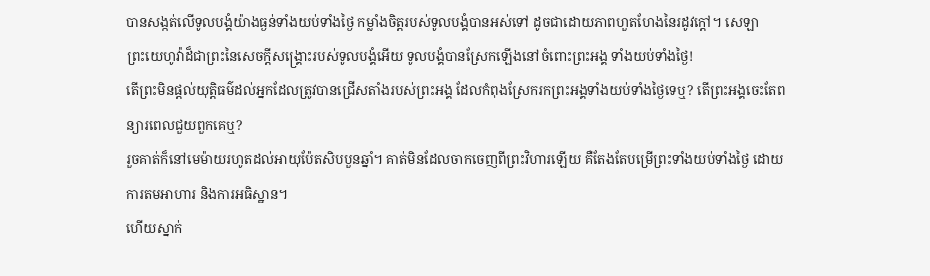បានសង្កត់លើទូលបង្គំយ៉ាងធ្ងន់ទាំងយប់ទាំងថ្ងៃ កម្លាំងចិត្តរបស់ទូលបង្គំបានអស់ទៅ ដូចជាដោយភាពហួតហែងនៃរដូវក្ដៅ។ សេឡា
ព្រះយេហូវ៉ាដ៏ជាព្រះនៃសេចក្ដីសង្គ្រោះរបស់ទូលបង្គំអើយ ទូលបង្គំបានស្រែកឡើងនៅចំពោះព្រះអង្គ ទាំងយប់ទាំងថ្ងៃ!
តើព្រះមិនផ្ដល់យុត្តិធម៌ដល់អ្នកដែលត្រូវបានជ្រើសតាំងរបស់ព្រះអង្គ ដែលកំពុងស្រែករកព្រះអង្គទាំងយប់ទាំងថ្ងៃទេឬ? តើព្រះអង្គចេះតែពន្យារពេលជួយពួកគេឬ?
រួចគាត់ក៏នៅមេម៉ាយរហូតដល់អាយុប៉ែតសិបបួនឆ្នាំ។ គាត់មិនដែលចាកចេញពីព្រះវិហារឡើយ គឺតែងតែបម្រើព្រះទាំងយប់ទាំងថ្ងៃ ដោយការតមអាហារ និងការអធិស្ឋាន។
ហើយស្នាក់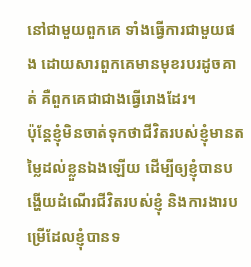នៅជាមួយពួកគេ ទាំងធ្វើការជាមួយផង ដោយសារពួកគេមានមុខរបរដូចគាត់ គឺពួកគេជាជាងធ្វើរោងដែរ។
ប៉ុន្តែខ្ញុំមិនចាត់ទុកថាជីវិតរបស់ខ្ញុំមានតម្លៃដល់ខ្លួនឯងឡើយ ដើម្បីឲ្យខ្ញុំបានបង្ហើយដំណើរជីវិតរបស់ខ្ញុំ និងការងារបម្រើដែលខ្ញុំបានទ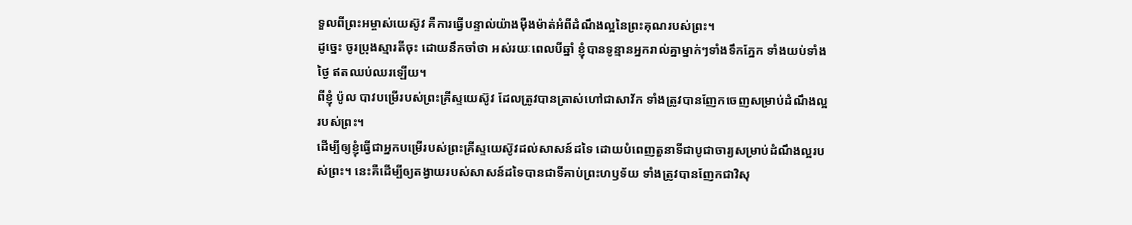ទួលពីព្រះអម្ចាស់យេស៊ូវ គឺការធ្វើបន្ទាល់យ៉ាងម៉ឺងម៉ាត់អំពីដំណឹងល្អនៃព្រះគុណរបស់ព្រះ។
ដូច្នេះ ចូរប្រុងស្មារតីចុះ ដោយនឹកចាំថា អស់រយៈពេលបីឆ្នាំ ខ្ញុំបានទូន្មានអ្នករាល់គ្នាម្នាក់ៗទាំងទឹកភ្នែក ទាំងយប់ទាំងថ្ងៃ ឥតឈប់ឈរឡើយ។
ពីខ្ញុំ ប៉ូល បាវបម្រើរបស់ព្រះគ្រីស្ទយេស៊ូវ ដែលត្រូវបានត្រាស់ហៅជាសាវ័ក ទាំងត្រូវបានញែកចេញសម្រាប់ដំណឹងល្អរបស់ព្រះ។
ដើម្បីឲ្យខ្ញុំធ្វើជាអ្នកបម្រើរបស់ព្រះគ្រីស្ទយេស៊ូវដល់សាសន៍ដទៃ ដោយបំពេញតួនាទីជាបូជាចារ្យសម្រាប់ដំណឹងល្អរបស់ព្រះ។ នេះគឺដើម្បីឲ្យតង្វាយរបស់សាសន៍ដទៃបានជាទីគាប់ព្រះហឫទ័យ ទាំងត្រូវបានញែកជាវិសុ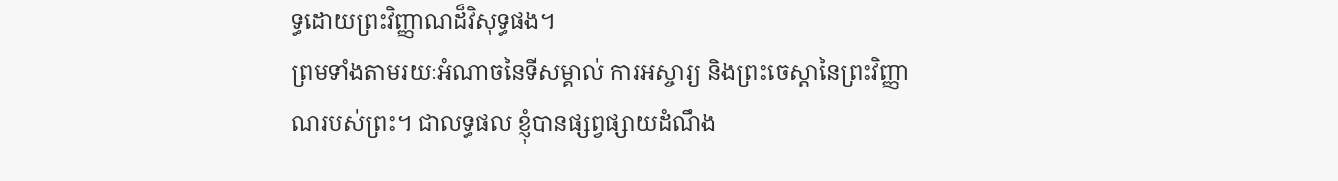ទ្ធដោយព្រះវិញ្ញាណដ៏វិសុទ្ធផង។
ព្រមទាំងតាមរយៈអំណាចនៃទីសម្គាល់ ការអស្ចារ្យ និងព្រះចេស្ដានៃព្រះវិញ្ញាណរបស់ព្រះ។ ជាលទ្ធផល ខ្ញុំបានផ្សព្វផ្សាយដំណឹង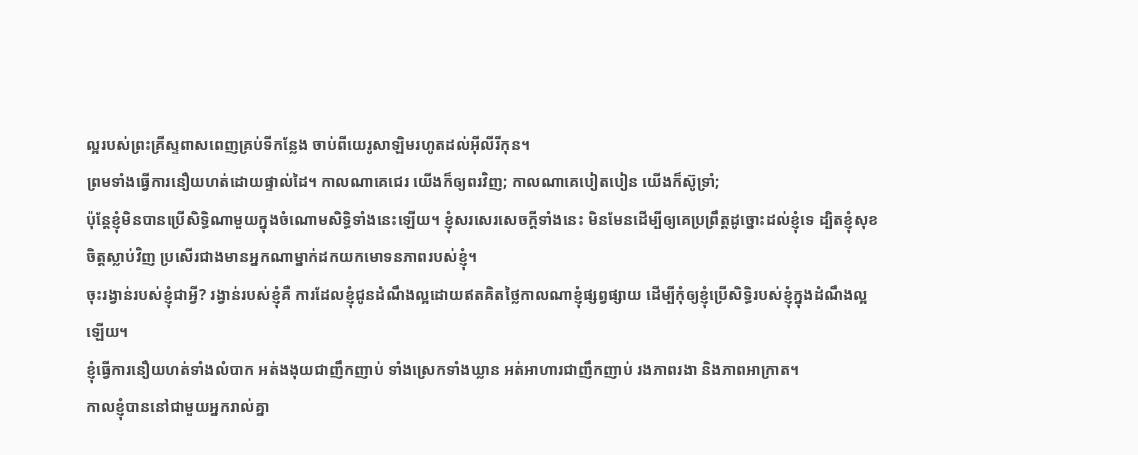ល្អរបស់ព្រះគ្រីស្ទពាសពេញគ្រប់ទីកន្លែង ចាប់ពីយេរូសាឡិមរហូតដល់អ៊ីលីរីកុន។
ព្រមទាំងធ្វើការនឿយហត់ដោយផ្ទាល់ដៃ។ កាលណាគេជេរ យើងក៏ឲ្យពរវិញ; កាលណាគេបៀតបៀន យើងក៏ស៊ូទ្រាំ;
ប៉ុន្តែខ្ញុំមិនបានប្រើសិទ្ធិណាមួយក្នុងចំណោមសិទ្ធិទាំងនេះឡើយ។ ខ្ញុំសរសេរសេចក្ដីទាំងនេះ មិនមែនដើម្បីឲ្យគេប្រព្រឹត្តដូច្នោះដល់ខ្ញុំទេ ដ្បិតខ្ញុំសុខចិត្តស្លាប់វិញ ប្រសើរជាងមានអ្នកណាម្នាក់ដកយកមោទនភាពរបស់ខ្ញុំ។
ចុះរង្វាន់របស់ខ្ញុំជាអ្វី? រង្វាន់របស់ខ្ញុំគឺ ការដែលខ្ញុំជូនដំណឹងល្អដោយឥតគិតថ្លៃកាលណាខ្ញុំផ្សព្វផ្សាយ ដើម្បីកុំឲ្យខ្ញុំប្រើសិទ្ធិរបស់ខ្ញុំក្នុងដំណឹងល្អឡើយ។
ខ្ញុំធ្វើការនឿយហត់ទាំងលំបាក អត់ងងុយជាញឹកញាប់ ទាំងស្រេកទាំងឃ្លាន អត់អាហារជាញឹកញាប់ រងភាពរងា និងភាពអាក្រាត។
កាលខ្ញុំបាននៅជាមួយអ្នករាល់គ្នា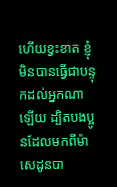ហើយខ្វះខាត ខ្ញុំមិនបានធ្វើជាបន្ទុកដល់អ្នកណាឡើយ ដ្បិតបងប្អូនដែលមកពីម៉ាសេដូនបា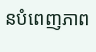នបំពេញភាព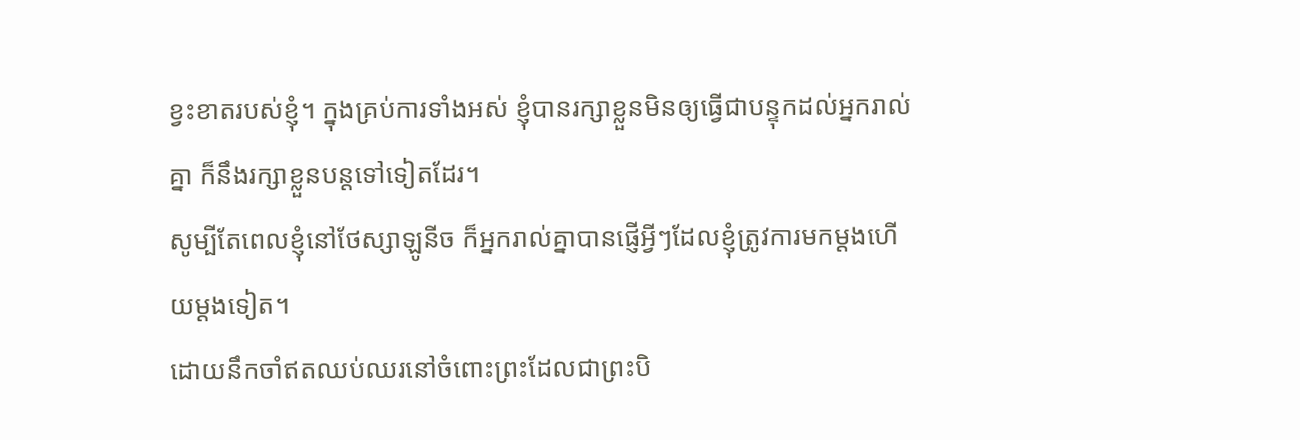ខ្វះខាតរបស់ខ្ញុំ។ ក្នុងគ្រប់ការទាំងអស់ ខ្ញុំបានរក្សាខ្លួនមិនឲ្យធ្វើជាបន្ទុកដល់អ្នករាល់គ្នា ក៏នឹងរក្សាខ្លួនបន្តទៅទៀតដែរ។
សូម្បីតែពេលខ្ញុំនៅថែស្សាឡូនីច ក៏អ្នករាល់គ្នាបានផ្ញើអ្វីៗដែលខ្ញុំត្រូវការមកម្ដងហើយម្ដងទៀត។
ដោយនឹកចាំឥតឈប់ឈរនៅចំពោះព្រះដែលជាព្រះបិ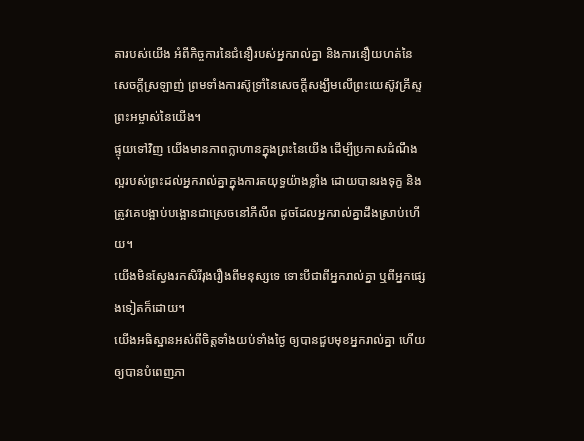តារបស់យើង អំពីកិច្ចការនៃជំនឿរបស់អ្នករាល់គ្នា និងការនឿយហត់នៃសេចក្ដីស្រឡាញ់ ព្រមទាំងការស៊ូទ្រាំនៃសេចក្ដីសង្ឃឹមលើព្រះយេស៊ូវគ្រីស្ទព្រះអម្ចាស់នៃយើង។
ផ្ទុយទៅវិញ យើងមានភាពក្លាហានក្នុងព្រះនៃយើង ដើម្បីប្រកាសដំណឹងល្អរបស់ព្រះដល់អ្នករាល់គ្នាក្នុងការតយុទ្ធយ៉ាងខ្លាំង ដោយបានរងទុក្ខ និងត្រូវគេបង្អាប់បង្អោនជាស្រេចនៅភីលីព ដូចដែលអ្នករាល់គ្នាដឹងស្រាប់ហើយ។
យើងមិនស្វែងរកសិរីរុងរឿងពីមនុស្សទេ ទោះបីជាពីអ្នករាល់គ្នា ឬពីអ្នកផ្សេងទៀតក៏ដោយ។
យើងអធិស្ឋានអស់ពីចិត្តទាំងយប់ទាំងថ្ងៃ ឲ្យបានជួបមុខអ្នករាល់គ្នា ហើយឲ្យបានបំពេញភា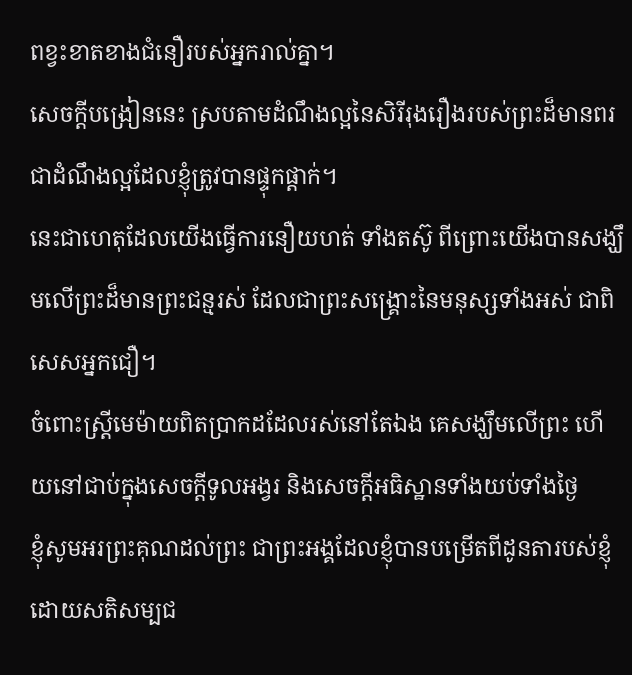ពខ្វះខាតខាងជំនឿរបស់អ្នករាល់គ្នា។
សេចក្ដីបង្រៀននេះ ស្របតាមដំណឹងល្អនៃសិរីរុងរឿងរបស់ព្រះដ៏មានពរ ជាដំណឹងល្អដែលខ្ញុំត្រូវបានផ្ទុកផ្ដាក់។
នេះជាហេតុដែលយើងធ្វើការនឿយហត់ ទាំងតស៊ូ ពីព្រោះយើងបានសង្ឃឹមលើព្រះដ៏មានព្រះជន្មរស់ ដែលជាព្រះសង្គ្រោះនៃមនុស្សទាំងអស់ ជាពិសេសអ្នកជឿ។
ចំពោះស្ត្រីមេម៉ាយពិតប្រាកដដែលរស់នៅតែឯង គេសង្ឃឹមលើព្រះ ហើយនៅជាប់ក្នុងសេចក្ដីទូលអង្វរ និងសេចក្ដីអធិស្ឋានទាំងយប់ទាំងថ្ងៃ
ខ្ញុំសូមអរព្រះគុណដល់ព្រះ ជាព្រះអង្គដែលខ្ញុំបានបម្រើតពីដូនតារបស់ខ្ញុំដោយសតិសម្បជ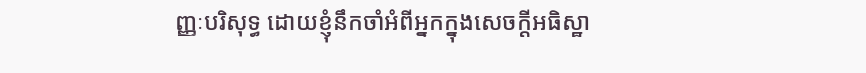ញ្ញៈបរិសុទ្ធ ដោយខ្ញុំនឹកចាំអំពីអ្នកក្នុងសេចក្ដីអធិស្ឋា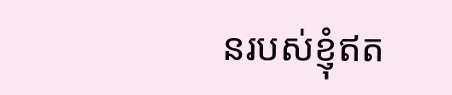នរបស់ខ្ញុំឥត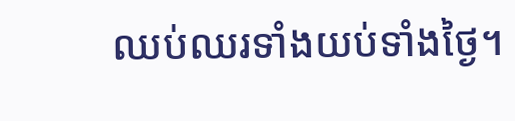ឈប់ឈរទាំងយប់ទាំងថ្ងៃ។